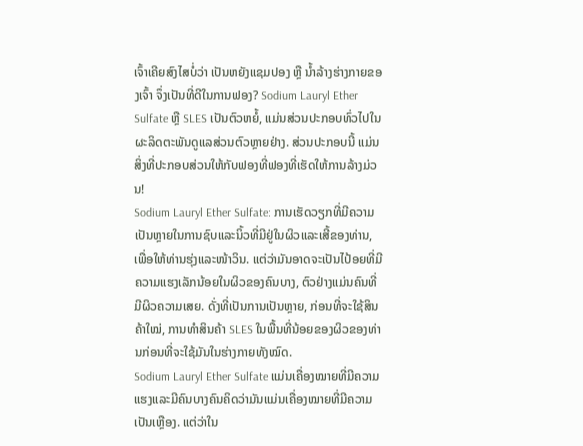ເຈົ້າເຄີຍສົງໄສບໍ່ວ່າ ເປັນຫຍັງແຊມປອງ ຫຼື ນ້ຳລ້າງຮ່າງກາຍຂອງເຈົ້າ ຈຶ່ງເປັນທີ່ດີໃນການຟອງ? Sodium Lauryl Ether Sulfate ຫຼື SLES ເປັນຕົວຫຍໍ້, ແມ່ນສ່ວນປະກອບທົ່ວໄປໃນຜະລິດຕະພັນດູແລສ່ວນຕົວຫຼາຍຢ່າງ. ສ່ວນປະກອບນີ້ ແມ່ນສິ່ງທີ່ປະກອບສ່ວນໃຫ້ກັບຟອງທີ່ຟອງທີ່ເຮັດໃຫ້ການລ້າງມ່ວນ!
Sodium Lauryl Ether Sulfate: ການເຮັດວຽກທີ່ມີຄວາມເປັນຫຼາຍໃນການຊົບແລະນິ້ວທີ່ມີຢູ່ໃນຜິວແລະເສີ້ຂອງທ່ານ, ເພື່ອໃຫ້ທ່ານຮຸ່ງແລະໜ້າວິນ. ແຕ່ວ່າມັນອາດຈະເປັນໄປ້ອຍທີ່ມີຄວາມແຮງເລັກນ້ອຍໃນຜິວຂອງຄົນບາງ, ຕົວຢ່າງແມ່ນຄົນທີ່ມີຜິວຄວາມເສຍ. ດັ່ງທີ່ເປັນການເປັນຫຼາຍ, ກ່ອນທີ່ຈະໃຊ້ສິນຄ້າໃໝ່, ການທຳສິນຄ້າ SLES ໃນພື້ນທີ່ນ້ອຍຂອງຜິວຂອງທ່ານກ່ອນທີ່ຈະໃຊ້ມັນໃນຮ່າງກາຍທັງໝົດ.
Sodium Lauryl Ether Sulfate ແມ່ນເຄື່ອງໝາຍທີ່ມີຄວາມແຮງແລະມີຄົນບາງຄົນຄິດວ່າມັນແມ່ນເຄື່ອງໝາຍທີ່ມີຄວາມເປັນເຫຼືອງ. ແຕ່ວ່າໃນ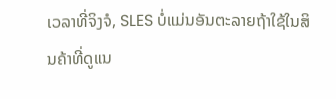ເວລາທີ່ຈິງຈໍ, SLES ບໍ່ແມ່ນອັນຕະລາຍຖ້າໃຊ້ໃນສິນຄ້າທີ່ດູແນ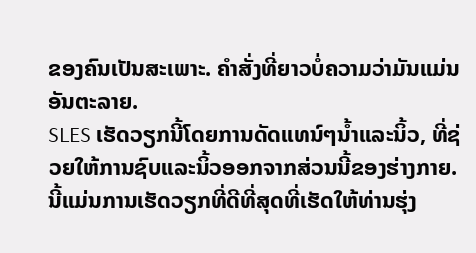ຂອງຄົນເປັນສະເພາະ. ຄຳສັ່ງທີ່ຍາວບໍ່ຄວາມວ່າມັນແມ່ນອັນຕະລາຍ.
SLES ເຮັດວຽກນີ້ໂດຍການດັດແທນ໌ໆນ້ຳແລະນິ້ວ, ທີ່ຊ່ວຍໃຫ້ການຊົບແລະນິ້ວອອກຈາກສ່ວນນີ້ຂອງຮ່າງກາຍ. ນີ້ແມ່ນການເຮັດວຽກທີ່ດີທີ່ສຸດທີ່ເຮັດໃຫ້ທ່ານຮຸ່ງ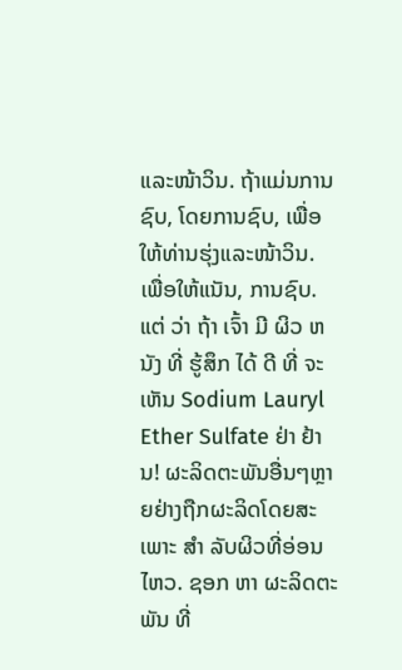ແລະໜ້າວິນ. ຖ້າແມ່ນການຊົບ, ໂດຍການຊົບ, ເພື່ອໃຫ້ທ່ານຮຸ່ງແລະໜ້າວິນ. ເພື່ອໃຫ້ແນັນ, ການຊົບ.
ແຕ່ ວ່າ ຖ້າ ເຈົ້າ ມີ ຜິວ ຫນັງ ທີ່ ຮູ້ສຶກ ໄດ້ ດີ ທີ່ ຈະ ເຫັນ Sodium Lauryl Ether Sulfate ຢ່າ ຢ້ານ! ຜະລິດຕະພັນອື່ນໆຫຼາຍຢ່າງຖືກຜະລິດໂດຍສະເພາະ ສໍາ ລັບຜິວທີ່ອ່ອນໄຫວ. ຊອກ ຫາ ຜະລິດຕະພັນ ທີ່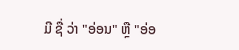ມີ ຊື່ ວ່າ "ອ່ອນ" ຫຼື "ອ່ອ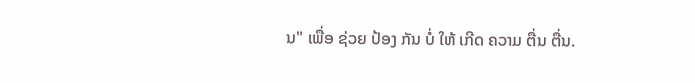ນ" ເພື່ອ ຊ່ວຍ ປ້ອງ ກັນ ບໍ່ ໃຫ້ ເກີດ ຄວາມ ຕື່ນ ຕື່ນ.